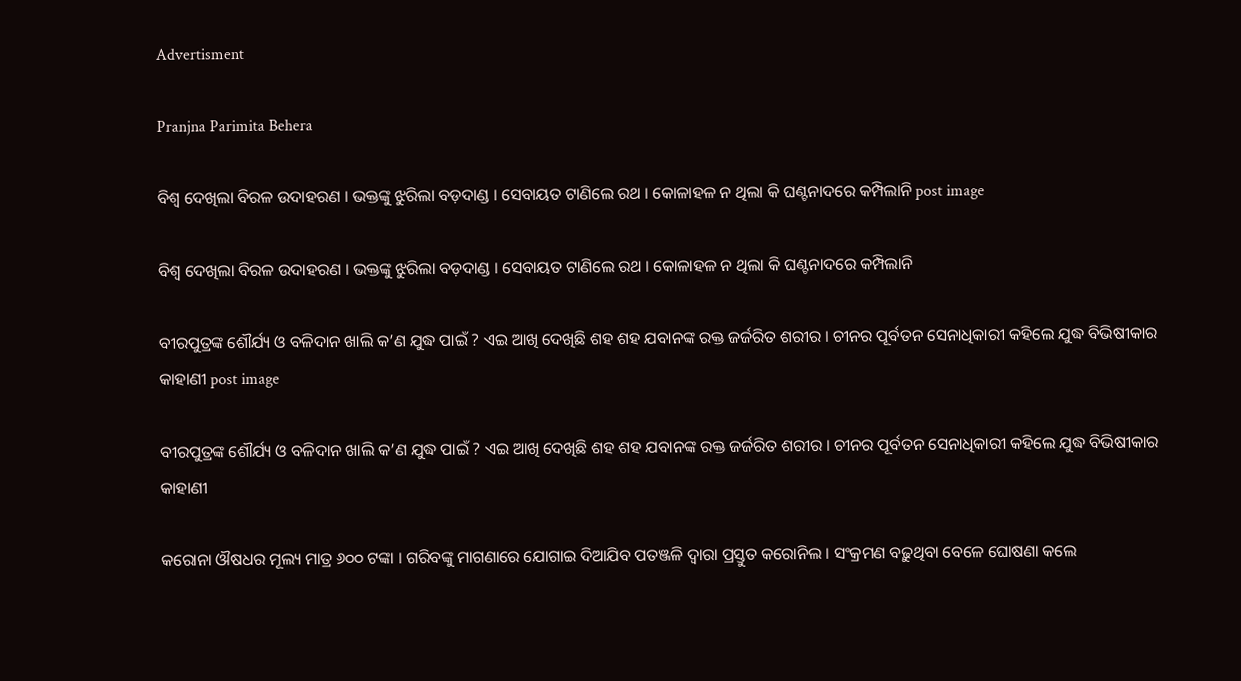Advertisment

Pranjna Parimita Behera

ବିଶ୍ୱ ଦେଖିଲା ବିରଳ ଉଦାହରଣ । ଭକ୍ତଙ୍କୁ ଝୁରିଲା ବଡ଼ଦାଣ୍ଡ । ସେବାୟତ ଟାଣିଲେ ରଥ । କୋଳାହଳ ନ ଥିଲା କି ଘଣ୍ଟନାଦରେ କମ୍ପିଲାନି post image

ବିଶ୍ୱ ଦେଖିଲା ବିରଳ ଉଦାହରଣ । ଭକ୍ତଙ୍କୁ ଝୁରିଲା ବଡ଼ଦାଣ୍ଡ । ସେବାୟତ ଟାଣିଲେ ରଥ । କୋଳାହଳ ନ ଥିଲା କି ଘଣ୍ଟନାଦରେ କମ୍ପିଲାନି

ବୀରପୁତ୍ରଙ୍କ ଶୌର୍ଯ୍ୟ ଓ ବଳିଦାନ ଖାଲି କ’ଣ ଯୁଦ୍ଧ ପାଇଁ ? ଏଇ ଆଖି ଦେଖିଛି ଶହ ଶହ ଯବାନଙ୍କ ରକ୍ତ ଜର୍ଜରିତ ଶରୀର । ଚୀନର ପୂର୍ବତନ ସେନାଧିକାରୀ କହିଲେ ଯୁଦ୍ଧ ବିଭିଷୀକାର କାହାଣୀ post image

ବୀରପୁତ୍ରଙ୍କ ଶୌର୍ଯ୍ୟ ଓ ବଳିଦାନ ଖାଲି କ’ଣ ଯୁଦ୍ଧ ପାଇଁ ? ଏଇ ଆଖି ଦେଖିଛି ଶହ ଶହ ଯବାନଙ୍କ ରକ୍ତ ଜର୍ଜରିତ ଶରୀର । ଚୀନର ପୂର୍ବତନ ସେନାଧିକାରୀ କହିଲେ ଯୁଦ୍ଧ ବିଭିଷୀକାର କାହାଣୀ

କରୋନା ଔଷଧର ମୂଲ୍ୟ ମାତ୍ର ୬୦୦ ଟଙ୍କା । ଗରିବଙ୍କୁ ମାଗଣାରେ ଯୋଗାଇ ଦିଆଯିବ ପତଞ୍ଜଳି ଦ୍ୱାରା ପ୍ରସ୍ତୁତ କରୋନିଲ । ସଂକ୍ରମଣ ବଢ଼ୁଥିବା ବେଳେ ଘୋଷଣା କଲେ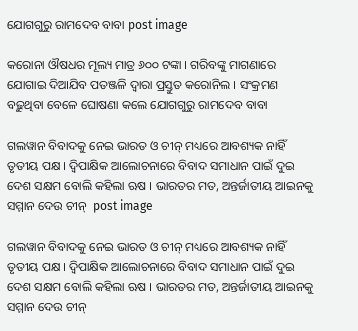ଯୋଗଗୁରୁ ରାମଦେବ ବାବା post image

କରୋନା ଔଷଧର ମୂଲ୍ୟ ମାତ୍ର ୬୦୦ ଟଙ୍କା । ଗରିବଙ୍କୁ ମାଗଣାରେ ଯୋଗାଇ ଦିଆଯିବ ପତଞ୍ଜଳି ଦ୍ୱାରା ପ୍ରସ୍ତୁତ କରୋନିଲ । ସଂକ୍ରମଣ ବଢ଼ୁଥିବା ବେଳେ ଘୋଷଣା କଲେ ଯୋଗଗୁରୁ ରାମଦେବ ବାବା

ଗଲୱାନ ବିବାଦକୁ ନେଇ ଭାରତ ଓ ଚୀନ୍ ମଧ୍ୟରେ ଆବଶ୍ୟକ ନାହିଁ ତୃତୀୟ ପକ୍ଷ । ଦ୍ୱିପାକ୍ଷିକ ଆଲୋଚନାରେ ବିବାଦ ସମାଧାନ ପାଇଁ ଦୁଇ ଦେଶ ସକ୍ଷମ ବୋଲି କହିଲା ଋଷ । ଭାରତର ମତ, ଅନ୍ତର୍ଜାତୀୟ ଆଇନକୁ ସମ୍ମାନ ଦେଉ ଚୀନ୍  post image

ଗଲୱାନ ବିବାଦକୁ ନେଇ ଭାରତ ଓ ଚୀନ୍ ମଧ୍ୟରେ ଆବଶ୍ୟକ ନାହିଁ ତୃତୀୟ ପକ୍ଷ । ଦ୍ୱିପାକ୍ଷିକ ଆଲୋଚନାରେ ବିବାଦ ସମାଧାନ ପାଇଁ ଦୁଇ ଦେଶ ସକ୍ଷମ ବୋଲି କହିଲା ଋଷ । ଭାରତର ମତ, ଅନ୍ତର୍ଜାତୀୟ ଆଇନକୁ ସମ୍ମାନ ଦେଉ ଚୀନ୍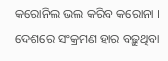କରୋନିଲ ଭଲ କରିବ କରୋନା । ଦେଶରେ ସଂକ୍ରମଣ ହାର ବଢ଼ୁଥିବା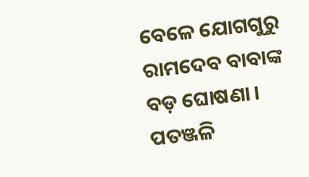ବେଳେ ଯୋଗଗୁରୁ ରାମଦେବ ବାବାଙ୍କ ବଡ଼ ଘୋଷଣା । ପତଞ୍ଜଳି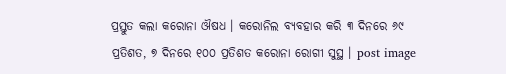ପ୍ରସ୍ତୁତ କଲା କରୋନା ଔଷଧ । କରୋନିଲ ବ୍ୟବହାର କରି ୩ ଦିନରେ ୬୯ ପ୍ରତିଶତ, ୭ ଦିନରେ ୧୦୦ ପ୍ରତିଶତ କରୋନା ରୋଗୀ ସୁସ୍ଥ । post image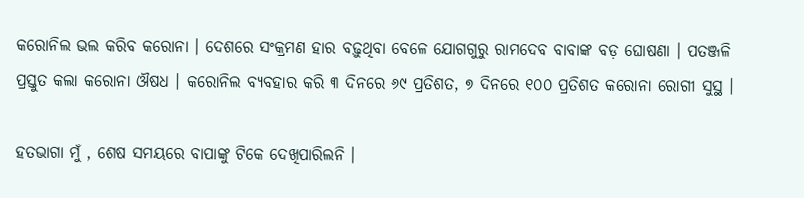କରୋନିଲ ଭଲ କରିବ କରୋନା । ଦେଶରେ ସଂକ୍ରମଣ ହାର ବଢ଼ୁଥିବା ବେଳେ ଯୋଗଗୁରୁ ରାମଦେବ ବାବାଙ୍କ ବଡ଼ ଘୋଷଣା । ପତଞ୍ଜଳି ପ୍ରସ୍ତୁତ କଲା କରୋନା ଔଷଧ । କରୋନିଲ ବ୍ୟବହାର କରି ୩ ଦିନରେ ୬୯ ପ୍ରତିଶତ, ୭ ଦିନରେ ୧୦୦ ପ୍ରତିଶତ କରୋନା ରୋଗୀ ସୁସ୍ଥ ।

ହତଭାଗା ମୁଁ , ଶେଷ ସମୟରେ ବାପାଙ୍କୁ ଟିକେ ଦେଖିପାରିଲନି ।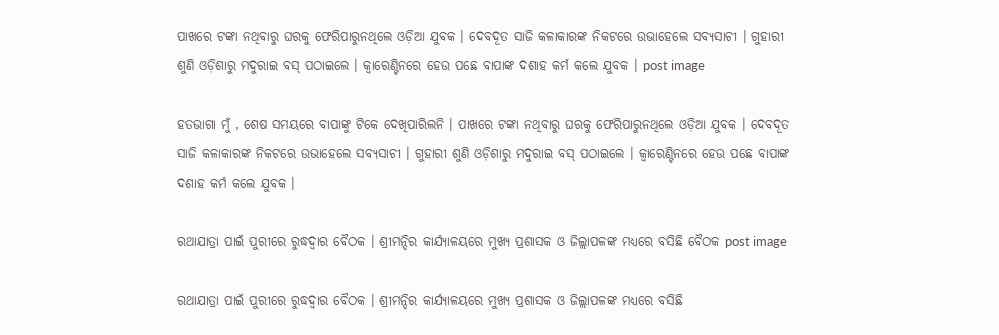ପାଖରେ ଟଙ୍କା ନଥିବାରୁ ଘରକୁ ଫେରିପାରୁନଥିଲେ ଓଡ଼ିଆ ଯୁବକ । ଦେବଦୂତ ସାଜି କଳାକାରଙ୍କ ନିକଟରେ ଉଭାହେଲେ ସବ୍ୟସାଚୀ । ଗୁହାରୀ ଶୁଣି ଓଡ଼ିଶାରୁ ମଦୁରାଇ ବସ୍ ପଠାଇଲେ । କ୍ୱାରେଣ୍ଟିନରେ ହେଉ ପଛେ ବାପାଙ୍କ ଦଶାହ କର୍ମ କଲେ ଯୁବକ । post image

ହତଭାଗା ମୁଁ , ଶେଷ ସମୟରେ ବାପାଙ୍କୁ ଟିକେ ଦେଖିପାରିଲନି । ପାଖରେ ଟଙ୍କା ନଥିବାରୁ ଘରକୁ ଫେରିପାରୁନଥିଲେ ଓଡ଼ିଆ ଯୁବକ । ଦେବଦୂତ ସାଜି କଳାକାରଙ୍କ ନିକଟରେ ଉଭାହେଲେ ସବ୍ୟସାଚୀ । ଗୁହାରୀ ଶୁଣି ଓଡ଼ିଶାରୁ ମଦୁରାଇ ବସ୍ ପଠାଇଲେ । କ୍ୱାରେଣ୍ଟିନରେ ହେଉ ପଛେ ବାପାଙ୍କ ଦଶାହ କର୍ମ କଲେ ଯୁବକ ।

ରଥାଯାତ୍ରା ପାଇଁ ପୁରୀରେ ରୁଦ୍ଧଦ୍ୱାର ବୈଠକ । ଶ୍ରୀମନ୍ଦିର କାର୍ଯ୍ୟାଳୟରେ ମୁଖ୍ୟ ପ୍ରଶାସକ ଓ ଜିଲ୍ଲାପଳଙ୍କ ମଧ୍ୟରେ ବସିଛି ବୈଠକ post image

ରଥାଯାତ୍ରା ପାଇଁ ପୁରୀରେ ରୁଦ୍ଧଦ୍ୱାର ବୈଠକ । ଶ୍ରୀମନ୍ଦିର କାର୍ଯ୍ୟାଳୟରେ ମୁଖ୍ୟ ପ୍ରଶାସକ ଓ ଜିଲ୍ଲାପଳଙ୍କ ମଧ୍ୟରେ ବସିଛି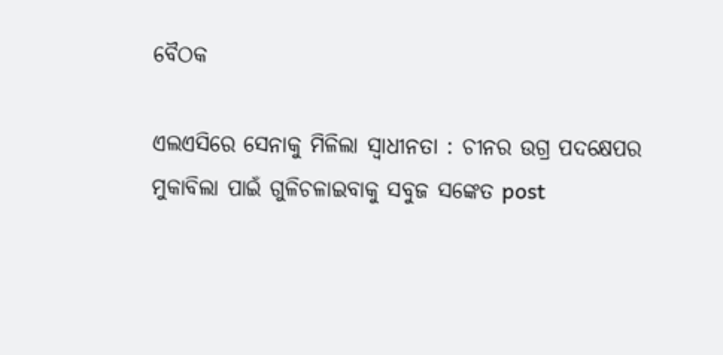ବୈଠକ

ଏଲଏସିରେ ସେନାକୁ ମିଳିଲା ସ୍ୱାଧୀନତା : ଚୀନର ଉଗ୍ର ପଦକ୍ଷେପର ମୁକାବିଲା ପାଇଁ ଗୁଳିଚଳାଇବାକୁ ସବୁଜ ସଙ୍କେତ post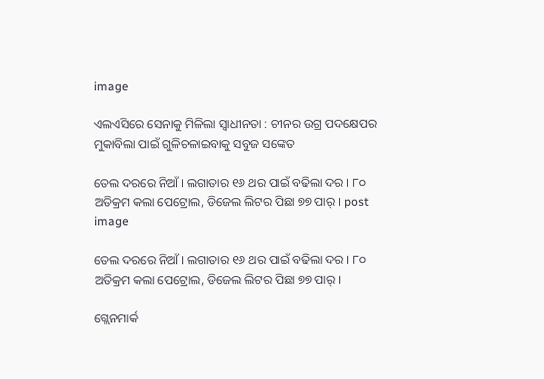image

ଏଲଏସିରେ ସେନାକୁ ମିଳିଲା ସ୍ୱାଧୀନତା : ଚୀନର ଉଗ୍ର ପଦକ୍ଷେପର ମୁକାବିଲା ପାଇଁ ଗୁଳିଚଳାଇବାକୁ ସବୁଜ ସଙ୍କେତ

ତେଲ ଦରରେ ନିଆଁ । ଲଗାତାର ୧୬ ଥର ପାଇଁ ବଢିଲା ଦର । ୮୦ ଅତିକ୍ରମ କଲା ପେଟ୍ରୋଲ, ଡିଜେଲ ଲିଟର ପିଛା ୭୭ ପାର୍ । post image

ତେଲ ଦରରେ ନିଆଁ । ଲଗାତାର ୧୬ ଥର ପାଇଁ ବଢିଲା ଦର । ୮୦ ଅତିକ୍ରମ କଲା ପେଟ୍ରୋଲ, ଡିଜେଲ ଲିଟର ପିଛା ୭୭ ପାର୍ ।

ଗ୍ଲେନମାର୍କ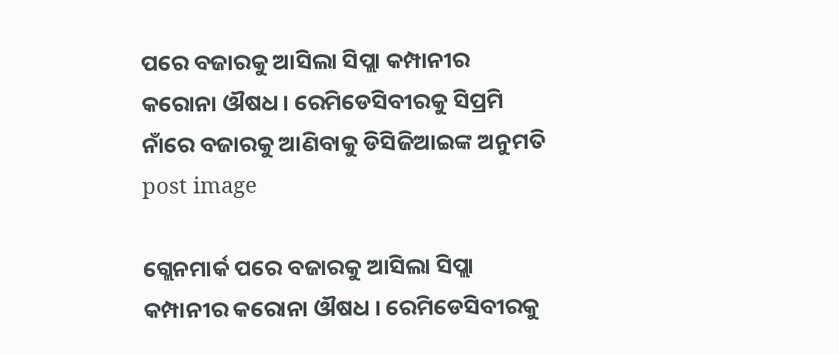ପରେ ବଜାରକୁ ଆସିଲା ସିପ୍ଲା କମ୍ପାନୀର କରୋନା ଔଷଧ । ରେମିଡେସିବୀରକୁ ସିପ୍ରମି ନାଁରେ ବଜାରକୁ ଆଣିବାକୁ ଡିସିଜିଆଇଙ୍କ ଅନୁମତି post image

ଗ୍ଲେନମାର୍କ ପରେ ବଜାରକୁ ଆସିଲା ସିପ୍ଲା କମ୍ପାନୀର କରୋନା ଔଷଧ । ରେମିଡେସିବୀରକୁ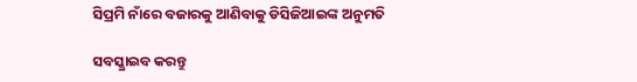ସିପ୍ରମି ନାଁରେ ବଜାରକୁ ଆଣିବାକୁ ଡିସିଜିଆଇଙ୍କ ଅନୁମତି

ସବସ୍କ୍ରାଇବ କରନ୍ତୁ